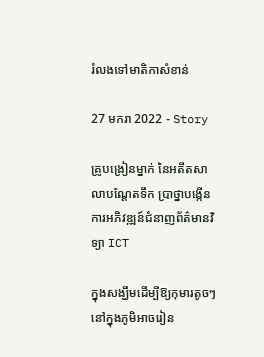រំលងទៅមាតិកាសំខាន់

27 មករា 2022 - Story

គ្រូបង្រៀនម្នាក់ នៃអតីតសាលាបណ្ដែតទឹក ប្រាថ្នាបង្កើនការអភិវឌ្ឍន៍ជំនាញព័ត៌មានវិទ្យា ICT

ក្នុងសង្ឃឹមដើម្បីឱ្យកុមារតូចៗ នៅក្នុងភូមិអាចរៀន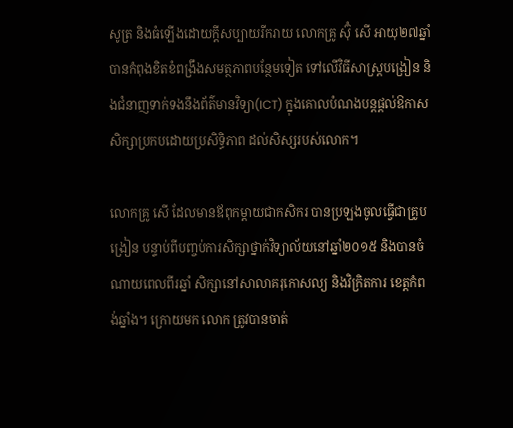សូត្រ និងធំឡើងដោយក្តីសប្បាយរីករាយ លោកគ្រូ ស៊ុំ សើ អាយុ២៧ឆ្នាំ បានកំពុងខិតខំពង្រឹងសមត្ថភាពបន្ថែមទៀត ទៅលើវិធីសាស្រ្តបង្រៀន និងជំនាញទាក់ទងនឹងព័ត៌មានវិទ្យា(ICT) ក្នុងគោលបំណងបន្តផ្តល់ឱកាសសិក្សាប្រកបដោយប្រសិទ្ធិភាព ដល់សិស្សរបស់លោក។

លោកគ្រូ សើ ដែលមានឪពុកម្តាយជាកសិករ បានប្រឡងចូលធ្វើជាគ្រូបង្រៀន បន្ទាប់ពីបញ្ចប់ការសិក្សាថ្នាក់វិទ្យាល័យនៅឆ្នាំ២០១៥ និងបានចំណាយពេលពីរឆ្នាំ សិក្សានៅសាលាគរុកោសល្យ និងវិក្រិតការ ខេត្តកំពង់ឆ្នាំង។ ក្រោយមក លោក ត្រូវបានចាត់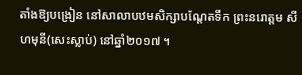តាំងឱ្យបង្រៀន នៅសាលាបឋមសិក្សាបណ្តែតទឹក ព្រះនរោត្តម សីហមុនី(សេះស្លាប់) នៅឆ្នាំ២០១៧ ។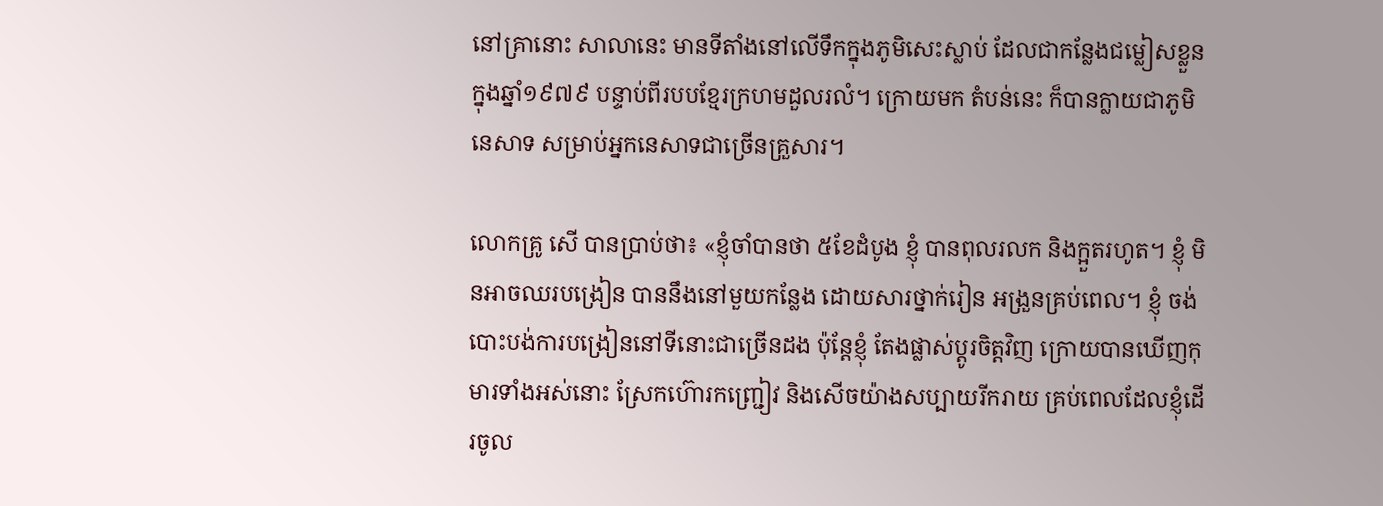នៅគ្រានោះ សាលានេះ មានទីតាំងនៅលើទឹកក្នុងភូមិសេះស្លាប់ ដែលជាកន្លែងជម្លៀសខ្លួន ក្នុងឆ្នាំ១៩៧៩ បន្ទាប់ពីរបបខ្មែរក្រហមដួលរលំ។ ក្រោយមក តំបន់នេះ ក៏បានក្លាយជាភូមិនេសាទ សម្រាប់អ្នកនេសាទជាច្រើនគ្រួសារ។

លោកគ្រូ សើ បានប្រាប់ថា៖ «ខ្ញុំចាំបានថា ៥ខែដំបូង ខ្ញុំ បានពុលរលក និងក្អួតរហូត។ ខ្ញុំ មិនអាចឈរបង្រៀន បាននឹងនៅមួយកន្លែង ដោយសារថ្នាក់រៀន អង្រួនគ្រប់ពេល។ ខ្ញុំ ចង់បោះបង់ការបង្រៀននៅទីនោះជាច្រើនដង ប៉ុន្តែខ្ញុំ តែងផ្លាស់ប្តូរចិត្តវិញ ក្រោយបានឃើញកុមារទាំងអស់នោះ ស្រែកហ៊ោរកញ្ជ្រៀវ និងសើចយ៉ាងសប្បាយរីករាយ គ្រប់ពេលដែលខ្ញុំដើរចូល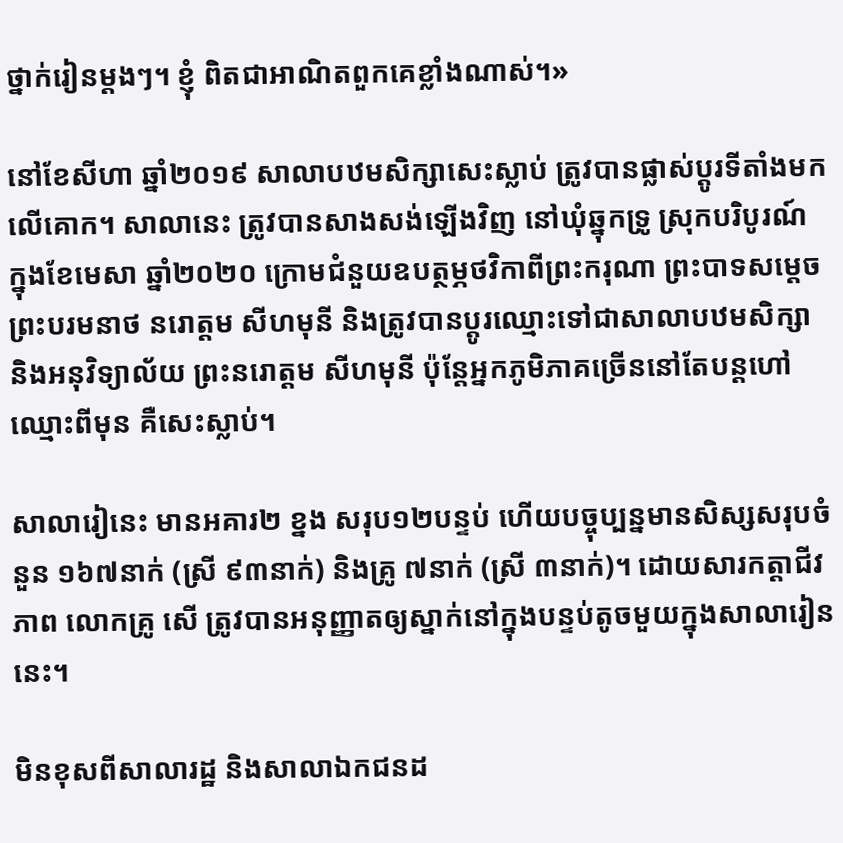ថ្នាក់រៀនម្តងៗ។ ខ្ញុំ ពិតជាអាណិតពួកគេខ្លាំងណាស់។»

នៅខែសីហា ឆ្នាំ២០១៩ សាលាបឋមសិក្សាសេះស្លាប់ ត្រូវបានផ្លាស់ប្តូរទីតាំងមកលើគោក។ សាលានេះ ត្រូវបានសាងសង់ឡើងវិញ នៅឃុំឆ្នុកទ្រូ ស្រុកបរិបូរណ៍ ក្នុងខែមេសា ឆ្នាំ២០២០ ក្រោមជំនួយឧបត្ថម្ភថវិកាពីព្រះករុណា ព្រះបាទសម្តេចព្រះបរមនាថ នរោត្តម សីហមុនី និងត្រូវបានប្តូរឈ្មោះទៅជាសាលាបឋមសិក្សា និងអនុវិទ្យាល័យ ព្រះនរោត្តម សីហមុនី ប៉ុន្តែអ្នកភូមិភាគច្រើននៅតែបន្តហៅឈ្មោះពីមុន គឺសេះស្លាប់។

សាលារៀនេះ មានអគារ២ ខ្នង សរុប១២បន្ទប់ ហើយបច្ចុប្បន្នមានសិស្សសរុបចំនួន ១៦៧នាក់ (ស្រី ៩៣នាក់) និងគ្រូ ៧នាក់ (ស្រី ៣នាក់)។ ដោយសារកត្តាជីវភាព លោកគ្រូ សើ ត្រូវបានអនុញ្ញាតឲ្យស្នាក់នៅក្នុងបន្ទប់តូចមួយក្នុងសាលារៀននេះ។

មិនខុសពីសាលារដ្ឋ និងសាលាឯកជនដ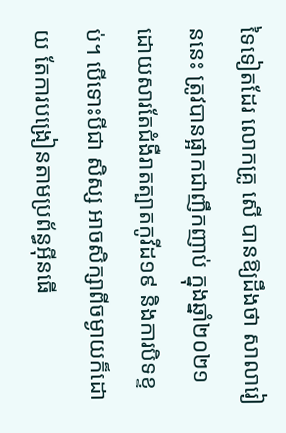ទៃទៀតដែរ លោកគ្រូ សើ បានឱ្យដឹងថា សាលារៀននេះ ត្រូវបានផ្អាកជាញឹកញាប់ ក្នុងឆ្នាំ២០២១ ដោយសារតែជំងឺរាតត្បាតកូវីដ១៩ និងការបិទខ្ទប់។ បើទោះបីជា សិស្ស អាចសិក្សាពីចម្ងាយក៏ដោយ តែការបង្រៀនតាមប្រព័ន្ធអ៊ីនធើ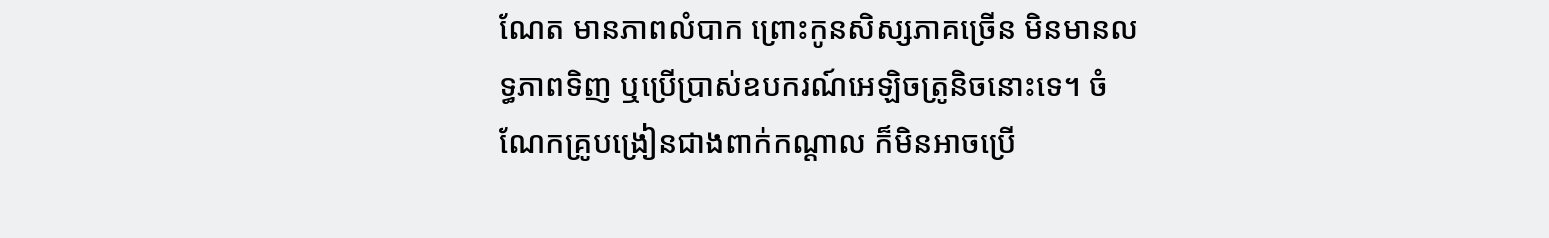ណែត មានភាពលំបាក ព្រោះកូនសិស្សភាគច្រើន មិនមានលទ្ធភាពទិញ ឬប្រើប្រាស់ឧបករណ៍អេឡិចត្រូនិចនោះទេ។ ចំណែកគ្រូបង្រៀនជាងពាក់កណ្តាល ក៏មិនអាចប្រើ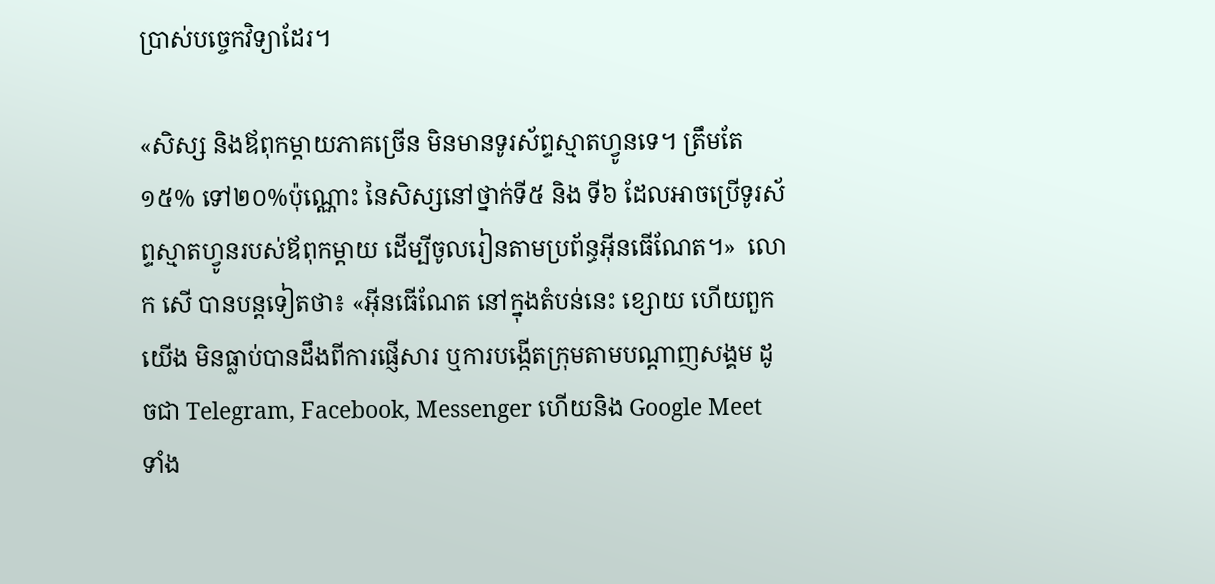ប្រាស់បច្ចេកវិទ្យាដែរ។

«សិស្ស និងឪពុកម្តាយភាគច្រើន មិនមានទូរស័ព្ទស្មាតហ្វូនទេ។ ត្រឹមតែ១៥% ទៅ២០%ប៉ុណ្ណោះ នៃសិស្សនៅថ្នាក់ទី៥ និង ទី៦ ដែលអាចប្រើទូរស័ព្ទស្មាតហ្វូនរបស់ឪពុកម្តាយ ដើម្បីចូលរៀនតាមប្រព័ន្ធអ៊ីនធើណែត។»  លោក សើ បានបន្តទៀតថា៖ «អ៊ីនធើណែត នៅក្នុងតំបន់នេះ ខ្សោយ ហើយពួកយើង មិនធ្លាប់បានដឹងពីការផ្ញើសារ ឬការបង្កើតក្រុមតាមបណ្តាញសង្គម ដូចជា Telegram, Facebook, Messenger ហើយនិង Google Meet ទាំង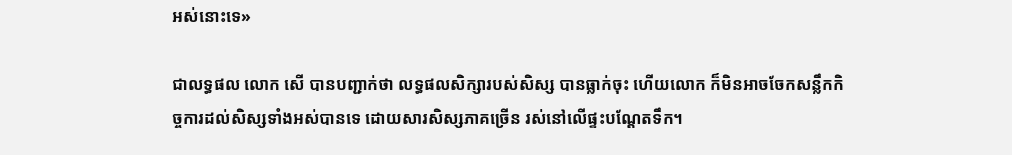អស់នោះទេ»

ជាលទ្ធផល លោក សើ បានបញ្ជាក់ថា លទ្ធផលសិក្សារបស់សិស្ស បានធ្លាក់ចុះ ហើយលោក ក៏មិនអាចចែកសន្លឹកកិច្ចការដល់សិស្សទាំងអស់បានទេ ដោយសារសិស្សភាគច្រើន រស់នៅលើផ្ទះបណ្តែតទឹក។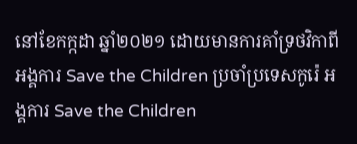នៅខែកក្កដា ឆ្នាំ២០២១ ដោយមានការគាំទ្រថវិកាពីអង្គការ Save the Children ប្រចាំប្រទេសកូរ៉េ អង្គការ Save the Children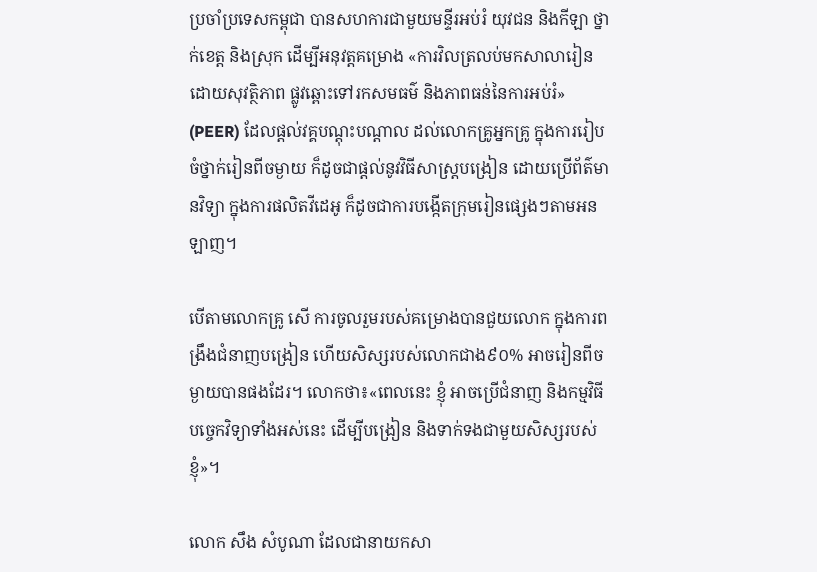ប្រចាំប្រទេសកម្ពុជា បានសហការជាមួយមន្ទីរអប់រំ យុវជន និងកីឡា ថ្នាក់ខេត្ត និងស្រុក ដើម្បីអនុវត្តគម្រោង «ការវិលត្រលប់មកសាលារៀន ដោយសុវត្ថិភាព ផ្លូវឆ្ពោះទៅរកសមធម៌ និងភាពធន់នៃការអប់រំ» (PEER) ដែលផ្តល់វគ្គបណ្តុះបណ្តាល ដល់លោកគ្រូអ្នកគ្រូ ក្នុងការរៀបចំថ្នាក់រៀនពីចម្ងាយ ក៏ដូចជាផ្តល់នូវវិធីសាស្រ្តបង្រៀន ដោយប្រើព័ត៌មានវិទ្យា ក្នុងការផលិតវីដេអូ ក៏ដូចជាការបង្កើតក្រុមរៀនផ្សេងៗតាមអនឡាញ។

បើតាមលោកគ្រូ សើ ការចូលរួមរបស់គម្រោងបានជួយលោក ក្នុងការពង្រឹងជំនាញបង្រៀន ហើយសិស្សរបស់លោកជាង៩០% អាចរៀនពីចម្ងាយបានផងដែរ។ លោកថា៖«ពេលនេះ ខ្ញុំ អាចប្រើជំនាញ និងកម្មវិធីបច្ចេកវិទ្យាទាំងអស់នេះ ដើម្បីបង្រៀន និងទាក់ទងជាមួយសិស្សរបស់ខ្ញុំ»។

លោក សឹង សំបូណា ដែលជានាយកសា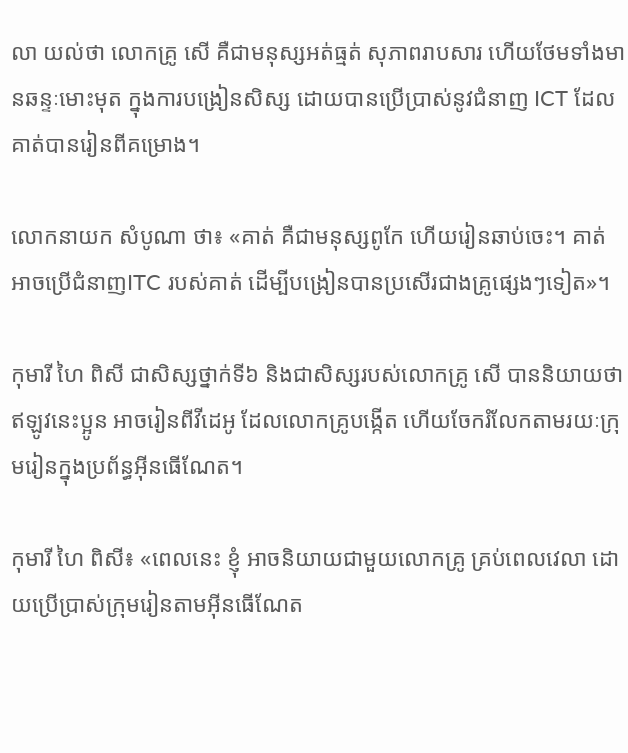លា យល់ថា លោកគ្រូ សើ គឺជាមនុស្សអត់ធ្មត់ សុភាពរាបសារ ហើយថែមទាំងមានឆន្ទៈមោះមុត ក្នុងការបង្រៀនសិស្ស ដោយបានប្រើប្រាស់នូវជំនាញ ICT ដែលគាត់បានរៀនពីគម្រោង។

លោកនាយក សំបូណា ថា៖ «គាត់ គឺជាមនុស្សពូកែ ហើយរៀនឆាប់ចេះ។ គាត់ អាចប្រើជំនាញITC របស់គាត់ ដើម្បីបង្រៀនបានប្រសើរជាងគ្រូផ្សេងៗទៀត»។

កុមារី ហៃ ពិសី ជាសិស្សថ្នាក់ទី៦ និងជាសិស្សរបស់លោកគ្រូ សើ បាននិយាយថា ឥឡូវនេះប្អូន អាចរៀនពីវីដេអូ ដែលលោកគ្រូបង្កើត ហើយចែករំលែកតាមរយៈក្រុមរៀនក្នុងប្រព័ន្ធអ៊ីនធើណែត។

កុមារី ហៃ ពិសី៖ «ពេលនេះ ខ្ញុំ អាចនិយាយជាមួយលោកគ្រូ គ្រប់ពេលវេលា ដោយប្រើប្រាស់ក្រុមរៀនតាមអ៊ីនធើណែត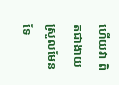ហើយវា ពិតជាងាយស្រួលមែនទែ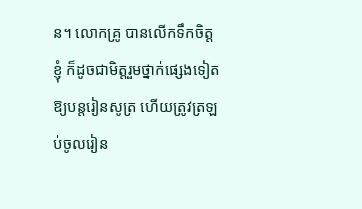ន។ លោកគ្រូ បានលើកទឹកចិត្តខ្ញុំ ក៏ដូចជាមិត្តរួមថ្នាក់ផ្សេងទៀត ឱ្យបន្តរៀនសូត្រ ហើយត្រូវត្រឡប់ចូលរៀន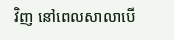វិញ នៅពេលសាលាបើ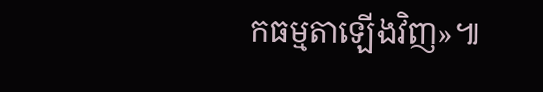កធម្មតាឡើងវិញ»៕